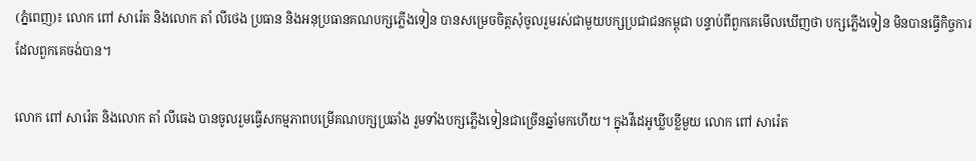(ភ្នំពេញ)៖ លោក ពៅ សារ៉េត និងលោក តាំ លីថេង ប្រធាន និងអនុប្រធានគណបក្សភ្លើងទៀន បានសម្រេចចិត្តសុំចូលរួមរស់ជាមួយបក្សប្រជាជនកម្ពុជា បន្ទាប់ពីពួកគេមើលឃើញថា បក្សភ្លើងទៀន មិនបានធ្វើកិច្ចការដែលពួកគេចង់បាន។

លោក ពៅ សារ៉េត និងលោក តាំ លីធេង បានចូលរួមធ្វើសកម្មភាពបម្រើគណបក្សប្រឆាំង រួមទាំងបក្សភ្លើងទៀនជាច្រើនឆ្នាំមកហើយ។ ក្នុងវីដេអូឃ្លីបខ្លីមួយ លោក ពៅ សារ៉េត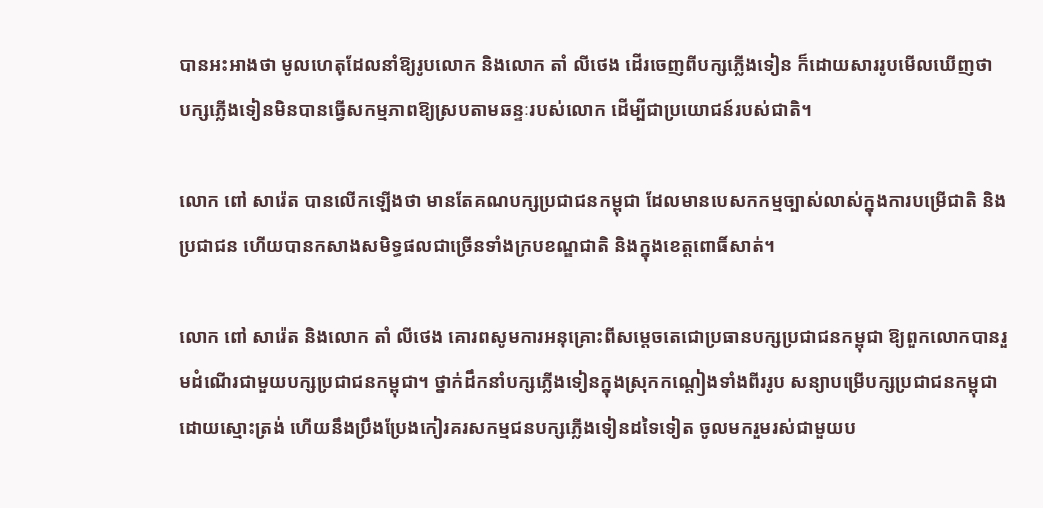បានអះអាងថា មូលហេតុដែលនាំឱ្យរូបលោក និងលោក តាំ លីថេង ដើរចេញពីបក្សភ្លើងទៀន ក៏ដោយសាររូបមើលឃើញថា បក្សភ្លើងទៀនមិនបានធ្វើសកម្មភាពឱ្យស្របតាមឆន្ទៈរបស់លោក ដើម្បីជាប្រយោជន៍របស់ជាតិ។

លោក ពៅ សារ៉េត បានលើកឡើងថា មានតែគណបក្សប្រជាជនកម្ពុជា ដែលមានបេសកកម្មច្បាស់លាស់ក្នុងការបម្រើជាតិ និងប្រជាជន ហើយបានកសាងសមិទ្ធផលជាច្រើនទាំងក្របខណ្ឌជាតិ និងក្នុងខេត្តពោធិ៍សាត់។

លោក ពៅ សារ៉េត និងលោក តាំ លីថេង គោរពសូមការអនុគ្រោះពីសម្តេចតេជោប្រធានបក្សប្រជាជនកម្ពុជា ឱ្យពួកលោកបានរួមដំណើរជាមួយបក្សប្រជាជនកម្ពុជា។ ថ្នាក់ដឹកនាំបក្សភ្លើងទៀនក្នុងស្រុកកណ្តៀងទាំងពីររូប សន្យាបម្រើបក្សប្រជាជនកម្ពុជាដោយស្មោះត្រង់ ហើយនឹងប្រឹងប្រែងកៀរគរសកម្មជនបក្សភ្លើងទៀនដទៃទៀត ចូលមករួមរស់ជាមួយប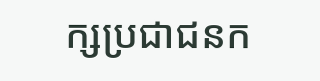ក្សប្រជាជនក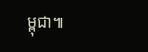ម្ពុជា៕